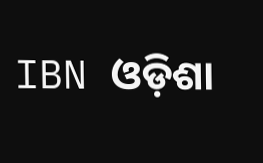IBN ଓଡ଼ିଶା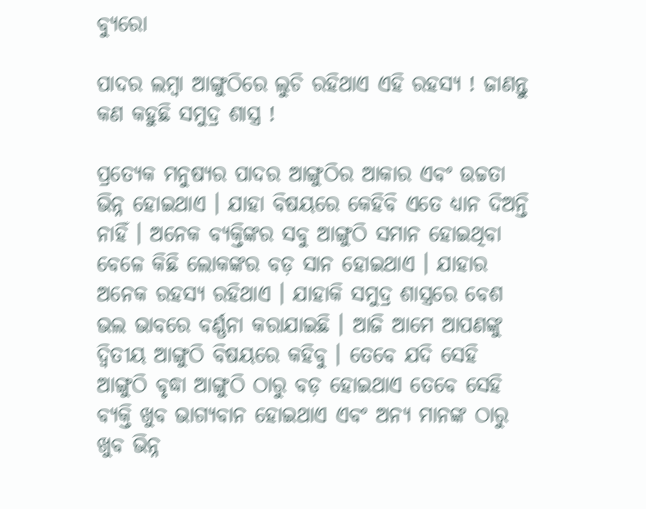ବ୍ୟୁରୋ

ପାଦର ଲମ୍ବା ଆଙ୍ଗୁଠିରେ ଲୁଚି ରହିଥାଏ ଏହି ରହସ୍ୟ ! ଜାଣନ୍ତୁ କଣ କହୁଛି ସମୁଦ୍ର ଶାସ୍ତ୍ର !

ପ୍ରତ୍ୟେକ ମନୁଷ୍ୟର ପାଦର ଆଙ୍ଗୁଠିର ଆକାର ଏବଂ ଉଚ୍ଚତା ଭିନ୍ନ ହୋଇଥାଏ । ଯାହା ବିଷୟରେ କେହିବି ଏତେ ଧ୍ୟାନ ଦିଅନ୍ତି ନାହିଁ । ଅନେକ ବ୍ୟକ୍ତିଙ୍କର ସବୁ ଆଙ୍ଗୁଠି ସମାନ ହୋଇଥିବା ବେଳେ କିଛି ଲୋକଙ୍କର ବଡ଼ ସାନ ହୋଇଥାଏ । ଯାହାର ଅନେକ ରହସ୍ୟ ରହିଥାଏ । ଯାହାକି ସମୁଦ୍ର ଶାସ୍ତ୍ରରେ ବେଶ ଭଲ ଭାବରେ ବର୍ଣ୍ଣନା କରାଯାଇଛି । ଆଜି ଆମେ ଆପଣଙ୍କୁ ଦ୍ଵିତୀୟ ଆଙ୍ଗୁଠି ବିଷୟରେ କହିବୁ । ତେବେ ଯଦି ସେହି ଆଙ୍ଗୁଠି ବୃଦ୍ଧା ଆଙ୍ଗୁଠି ଠାରୁ ବଡ଼ ହୋଇଥାଏ ତେବେ ସେହି ବ୍ୟକ୍ତି ଖୁବ ଭାଗ୍ୟବାନ ହୋଇଥାଏ ଏବଂ ଅନ୍ୟ ମାନଙ୍କ ଠାରୁ ଖୁବ ଭିନ୍ନ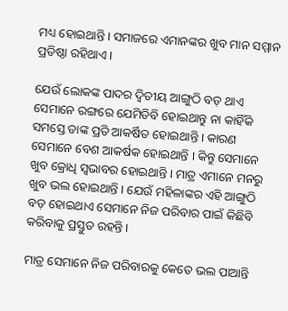ମଧ୍ୟ ହୋଇଥାନ୍ତି । ସମାଜରେ ଏମାନଙ୍କର ଖୁବ ମାନ ସମ୍ମାନ ପ୍ରତିଷ୍ଠା ରହିଥାଏ ।

ଯେଉଁ ଲୋକଙ୍କ ପାଦର ଦ୍ୱିତୀୟ ଆଙ୍ଗୁଠି ବଡ଼ ଥାଏ ସେମାନେ ରଙ୍ଗରେ ଯେମିତିବି ହୋଇଥାନ୍ତୁ ନା କାହିଁକି ସମସ୍ତେ ତାଙ୍କ ପ୍ରତି ଆକର୍ଷିତ ହୋଇଥାନ୍ତି । କାରଣ ସେମାନେ ବେଶ ଆକର୍ଷକ ହୋଇଥାନ୍ତି । କିନ୍ତୁ ସେମାନେ ଖୁବ କ୍ରୋଧି ସ୍ୱଭାବର ହୋଇଥାନ୍ତି । ମାତ୍ର ଏମାନେ ମନରୁ ଖୁବ ଭଲ ହୋଇଥାନ୍ତି । ଯେଉଁ ମହିଳାଙ୍କର ଏହି ଆଙ୍ଗୁଠି ବଡ଼ ହୋଇଥାଏ ସେମାନେ ନିଜ ପରିବାର ପାଇଁ କିଛିବି କରିବାକୁ ପ୍ରସ୍ତୁତ ରହନ୍ତି ।

ମାତ୍ର ସେମାନେ ନିଜ ପରିବାରକୁ କେତେ ଭଲ ପାଆନ୍ତି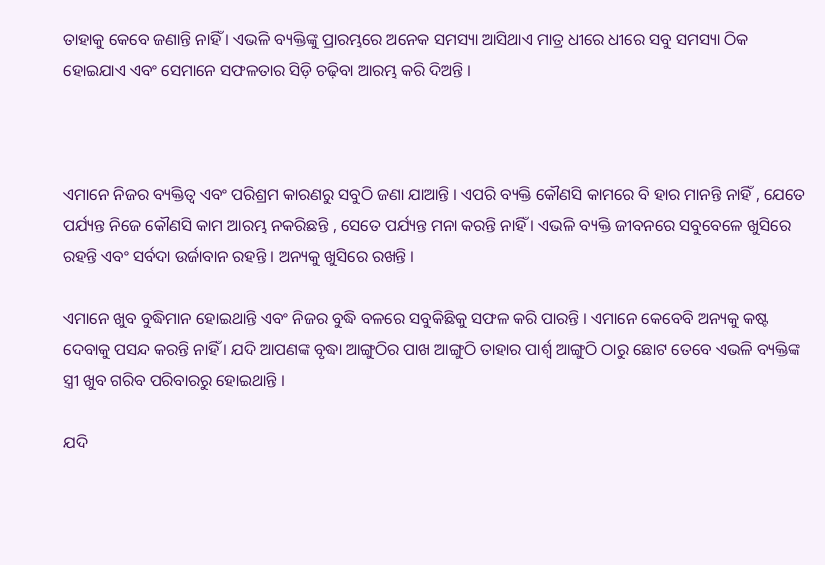ତାହାକୁ କେବେ ଜଣାନ୍ତି ନାହିଁ । ଏଭଳି ବ୍ୟକ୍ତିଙ୍କୁ ପ୍ରାରମ୍ଭରେ ଅନେକ ସମସ୍ୟା ଆସିଥାଏ ମାତ୍ର ଧୀରେ ଧୀରେ ସବୁ ସମସ୍ୟା ଠିକ ହୋଇଯାଏ ଏବଂ ସେମାନେ ସଫଳତାର ସିଡ଼ି ଚଢ଼ିବା ଆରମ୍ଭ କରି ଦିଅନ୍ତି ।



ଏମାନେ ନିଜର ବ୍ୟକ୍ତିତ୍ୱ ଏବଂ ପରିଶ୍ରମ କାରଣରୁ ସବୁଠି ଜଣା ଯାଆନ୍ତି । ଏପରି ବ୍ୟକ୍ତି କୌଣସି କାମରେ ବି ହାର ମାନନ୍ତି ନାହିଁ , ଯେତେ ପର୍ଯ୍ୟନ୍ତ ନିଜେ କୌଣସି କାମ ଆରମ୍ଭ ନକରିଛନ୍ତି , ସେତେ ପର୍ଯ୍ୟନ୍ତ ମନା କରନ୍ତି ନାହିଁ । ଏଭଳି ବ୍ୟକ୍ତି ଜୀବନରେ ସବୁବେଳେ ଖୁସିରେ ରହନ୍ତି ଏବଂ ସର୍ବଦା ଉର୍ଜାବାନ ରହନ୍ତି । ଅନ୍ୟକୁ ଖୁସିରେ ରଖନ୍ତି ।

ଏମାନେ ଖୁବ ବୁଦ୍ଧିମାନ ହୋଇଥାନ୍ତି ଏବଂ ନିଜର ବୁଦ୍ଧି ବଳରେ ସବୁକିଛିକୁ ସଫଳ କରି ପାରନ୍ତି । ଏମାନେ କେବେବି ଅନ୍ୟକୁ କଷ୍ଟ ଦେବାକୁ ପସନ୍ଦ କରନ୍ତି ନାହିଁ । ଯଦି ଆପଣଙ୍କ ବୃଦ୍ଧା ଆଙ୍ଗୁଠିର ପାଖ ଆଙ୍ଗୁଠି ତାହାର ପାର୍ଶ୍ୱ ଆଙ୍ଗୁଠି ଠାରୁ ଛୋଟ ତେବେ ଏଭଳି ବ୍ୟକ୍ତିଙ୍କ ସ୍ତ୍ରୀ ଖୁବ ଗରିବ ପରିବାରରୁ ହୋଇଥାନ୍ତି ।

ଯଦି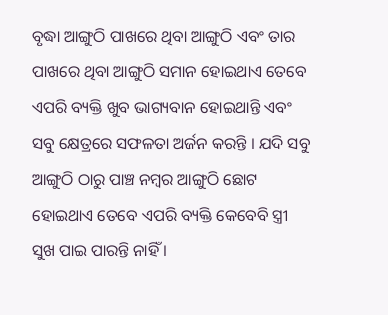ବୃଦ୍ଧା ଆଙ୍ଗୁଠି ପାଖରେ ଥିବା ଆଙ୍ଗୁଠି ଏବଂ ତାର ପାଖରେ ଥିବା ଆଙ୍ଗୁଠି ସମାନ ହୋଇଥାଏ ତେବେ ଏପରି ବ୍ୟକ୍ତି ଖୁବ ଭାଗ୍ୟବାନ ହୋଇଥାନ୍ତି ଏବଂ ସବୁ କ୍ଷେତ୍ରରେ ସଫଳତା ଅର୍ଜନ କରନ୍ତି । ଯଦି ସବୁ ଆଙ୍ଗୁଠି ଠାରୁ ପାଞ୍ଚ ନମ୍ବର ଆଙ୍ଗୁଠି ଛୋଟ ହୋଇଥାଏ ତେବେ ଏପରି ବ୍ୟକ୍ତି କେବେବି ସ୍ତ୍ରୀ ସୁଖ ପାଇ ପାରନ୍ତି ନାହିଁ ।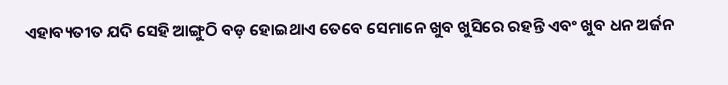ଏହାବ୍ୟତୀତ ଯଦି ସେହି ଆଙ୍ଗୁଠି ବଡ଼ ହୋଇଥାଏ ତେବେ ସେମାନେ ଖୁବ ଖୁସିରେ ରହନ୍ତି ଏବଂ ଖୁବ ଧନ ଅର୍ଜନ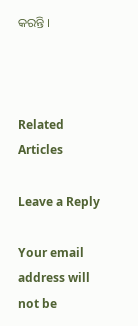କରନ୍ତି ।



Related Articles

Leave a Reply

Your email address will not be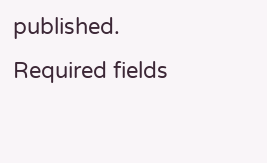published. Required fields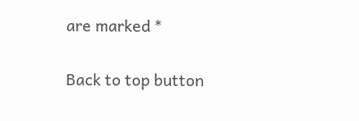are marked *

Back to top button